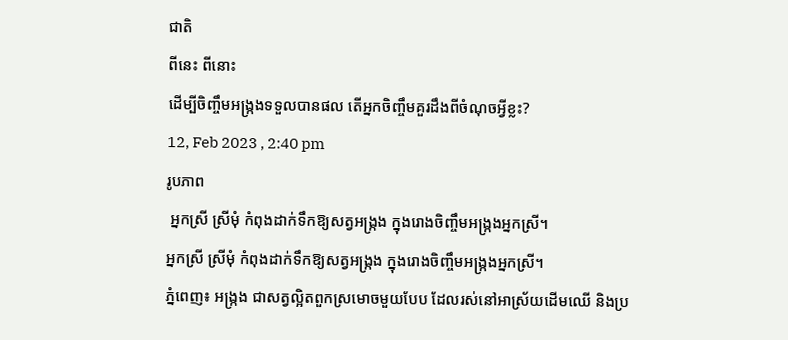ជាតិ
ពីនេះ ពីនោះ
ដើម្បីចិញ្ចឹមអង្ក្រងទទួលបានផល តើអ្នកចិញ្ចឹមគួរដឹងពីចំណុចអ្វីខ្លះ?
12, Feb 2023 , 2:40 pm
រូបភាព
 អ្នកស្រី ស្រីមុំ កំពុងដាក់ទឹកឱ្យសត្វអង្ក្រង ក្នុងរោងចិញ្ចឹមអង្ក្រងអ្នកស្រី។
អ្នកស្រី ស្រីមុំ កំពុងដាក់ទឹកឱ្យសត្វអង្ក្រង ក្នុងរោងចិញ្ចឹមអង្ក្រងអ្នកស្រី។
ភ្នំពេញ៖ អង្ក្រង ជាសត្វល្អិតពួកស្រមោចមួយបែប ដែលរស់នៅអាស្រ័យដើមឈើ និងប្រ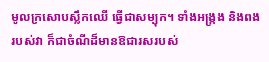មូលក្រសោបស្លឹកឈើ ធ្វើជាសម្បុក។ ទាំងអង្ក្រង និងពងរបស់វា ក៏ជាចំណីដ៏មានឱជារសរបស់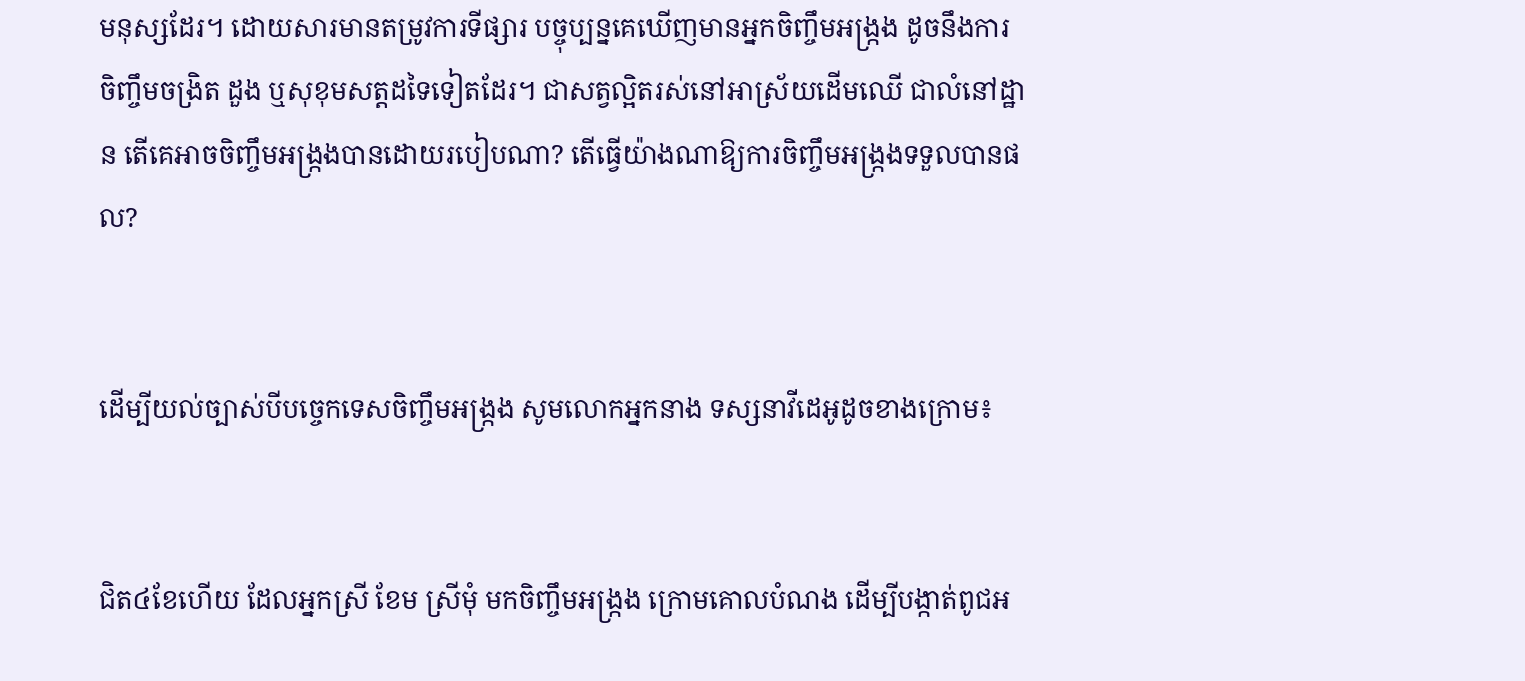មនុស្សដែរ។ ដោយសារមានតម្រូវការទីផ្សារ បច្ចុប្បន្នគេឃើញមានអ្នកចិញ្ចឹមអង្ក្រង ដូចនឹងការចិញ្ចឹមចង្រិត ដួង ឬសុខុមសត្តដទៃទៀតដែរ។ ជាសត្វល្អិតរស់នៅអាស្រ័យដើមឈើ ជាលំនៅដ្ឋាន តើគេអាចចិញ្ចឹមអង្ក្រងបានដោយរបៀបណា? តើធ្វើយ៉ាងណាឱ្យការចិញ្ចឹមអង្ក្រងទទួលបានផល?


ដើម្បីយល់ច្បាស់បីបច្ចេកទេសចិញ្ចឹមអង្ក្រង សូមលោកអ្នកនាង ទស្សនាវីដេអូដូចខាងក្រោម៖


ជិត៤ខែហើយ ដែលអ្នកស្រី ខែម ស្រីមុំ មកចិញ្ចឹមអង្ក្រង ក្រោមគោលបំណង ដើម្បីបង្កាត់ពូជអ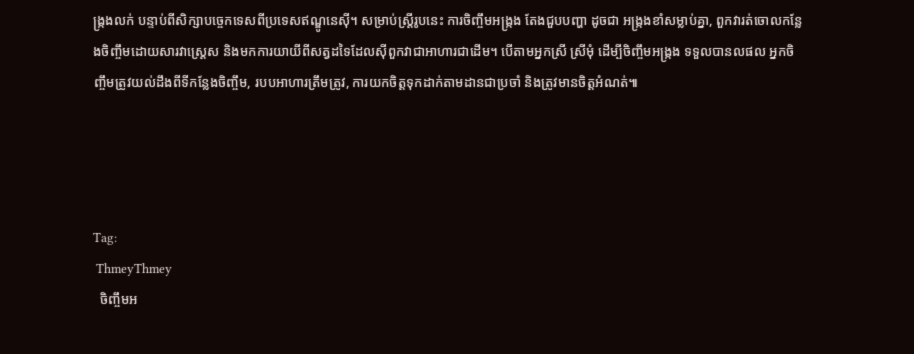ង្ក្រងលក់ បន្ទាប់ពីសិក្សាបច្ចេកទេសពីប្រទេសឥណ្ឌូនេស៊ី។ សម្រាប់ស្ត្រីរូបនេះ ការចិញ្ចឹមអង្ក្រង តែងជួបបញ្ហា ដូចជា អង្ក្រងខាំសម្លាប់គ្នា, ពួកវារត់ចោលកន្លែងចិញ្ចឹមដោយសារវាស្ត្រេស និងមកការយាយីពីសត្វដទៃដែលស៊ីពួកវាជាអាហារជាដើម។ បើតាមអ្នកស្រី ស្រីមុំ ដើម្បីចិញ្ចឹមអង្ក្រង ទទួលបានលផល អ្នកចិញ្ចឹមត្រូវយល់ដឹងពីទីកន្លែងចិញ្ចឹម, របបអាហារត្រឹមត្រូវ, ការយកចិត្តទុកដាក់តាមដានជាប្រចាំ និងត្រូវមានចិត្តអំណត់៕




Tag:
 ThmeyThmey
  ចិញ្ចឹមអ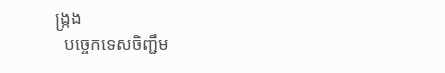ង្ក្រង
  បច្ចេកទេសចិញ្ជឹម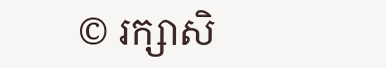© រក្សាសិ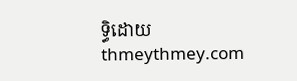ទ្ធិដោយ thmeythmey.com